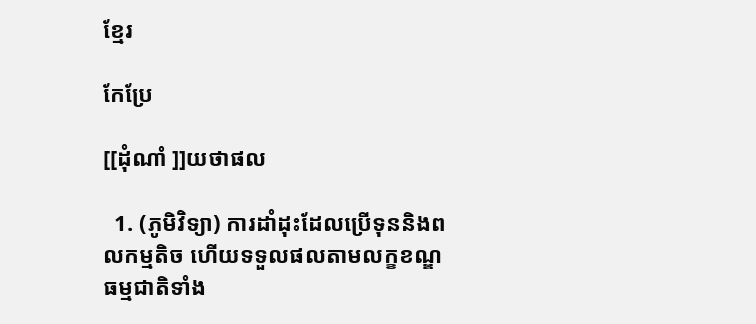ខ្មែរ

កែប្រែ

[[ដុំណាំ ]]យថាផល

  1. (ភូមិវិទ្យា) ការដាំដុះដែលប្រើទុននិងពលកម្មតិច ហើយទទួលផលតាមលក្ខខណ្ឌធម្មជាតិទាំង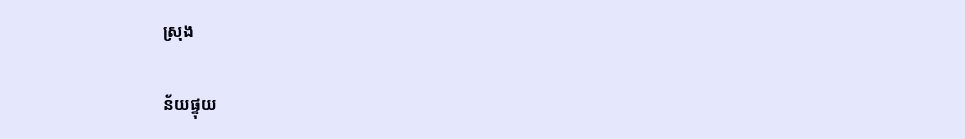ស្រុង

ន័យផ្ទុយ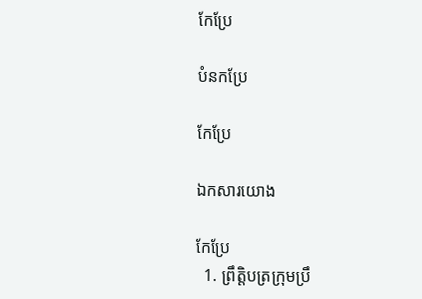កែប្រែ

បំនកប្រែ

កែប្រែ

ឯកសារយោង

កែប្រែ
  1. ព្រឹត្តិបត្រក្រុមប្រឹ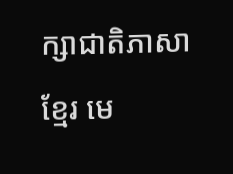ក្សាជាតិភាសាខ្មែរ មេ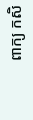ពាក្យ កសិ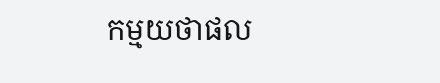កម្មយថាផល